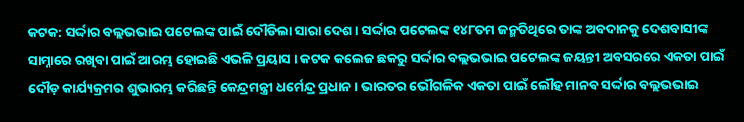କଟକ: ସର୍ଦ୍ଦାର ବଲ୍ଲଭଭାଇ ପଟେଲଙ୍କ ପାଇଁ ଦୌଡିଲା ସାରା ଦେଶ । ସର୍ଦ୍ଦାର ପଟେଲଙ୍କ ୧୪୮ତମ ଜନ୍ମତିଥିରେ ତାଙ୍କ ଅବଦାନକୁ ଦେଶବାସୀଙ୍କ ସାମ୍ନାରେ ରଖିବା ପାଇଁ ଆରମ୍ଭ ହୋଇଛି ଏଭଳି ପ୍ରୟାସ । କଟକ କଲେଜ ଛକରୁ ସର୍ଦ୍ଦାର ବଲ୍ଲଭଭାଇ ପଟେଲଙ୍କ ଜୟନ୍ତୀ ଅବସରରେ ଏକତା ପାଇଁ ଦୌଡ଼ କାର୍ଯ୍ୟକ୍ରମର ଶୁଭାରମ୍ଭ କରିଛନ୍ତି କେନ୍ଦ୍ରମନ୍ତ୍ରୀ ଧର୍ମେନ୍ଦ୍ର ପ୍ରଧାନ । ଭାରତର ଭୌଗଳିକ ଏକତା ପାଇଁ ଲୌହ ମାନବ ସର୍ଦ୍ଦାର ବଲ୍ଲଭଭାଇ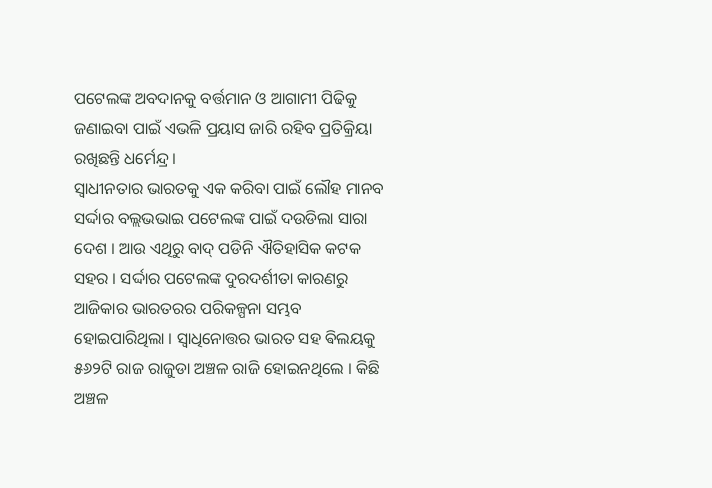ପଟେଲଙ୍କ ଅବଦାନକୁ ବର୍ତ୍ତମାନ ଓ ଆଗାମୀ ପିଢିକୁ ଜଣାଇବା ପାଇଁ ଏଭଳି ପ୍ରୟାସ ଜାରି ରହିବ ପ୍ରତିକ୍ରିୟା ରଖିଛନ୍ତି ଧର୍ମେନ୍ଦ୍ର ।
ସ୍ବାଧୀନତାର ଭାରତକୁ ଏକ କରିବା ପାଇଁ ଲୌହ ମାନବ ସର୍ଦ୍ଦାର ବଲ୍ଲଭଭାଇ ପଟେଲଙ୍କ ପାଇଁ ଦଉଡିଲା ସାରା ଦେଶ । ଆଉ ଏଥିରୁ ବାଦ୍ ପଡିନି ଐତିହାସିକ କଟକ ସହର । ସର୍ଦ୍ଦାର ପଟେଲଙ୍କ ଦୁରଦର୍ଶୀତା କାରଣରୁ ଆଜିକାର ଭାରତରର ପରିକଳ୍ପନା ସମ୍ଭବ ହୋଇପାରିଥିଲା । ସ୍ବାଧିନୋତ୍ତର ଭାରତ ସହ ଵିଲୟକୁ ୫୬୨ଟି ରାଜ ରାଜୁଡା ଅଞ୍ଚଳ ରାଜି ହୋଇନଥିଲେ । କିଛି ଅଞ୍ଚଳ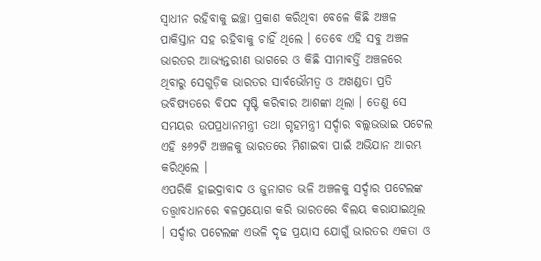ସ୍ବାଧୀନ ରହିବାକୁ ଇଚ୍ଛା ପ୍ରକାଶ କରିଥିବା ବେଳେ କିଛି ଅଞ୍ଚଳ ପାକିସ୍ତାନ ସହ ରହିବାକୁ ଚାହିଁ ଥିଲେ । ତେବେ ଏହି ସବୁ ଅଞ୍ଚଳ ଭାରତର ଆଭ୍ୟନ୍ତରୀଣ ଭାଗରେ ଓ କିଛି ସୀମାଵର୍ତ୍ତି ଅଞ୍ଚଳରେ ଥିବାରୁ ସେଗୁଡ଼ିକ ଭାରତର ସାର୍ବଭୌମତ୍ୱ ଓ ଅଖଣ୍ଡତା ପ୍ରତି ଭବିଷ୍ୟତରେ ବିପଦ ସୃଷ୍ଟି କରିଵାର ଆଶଙ୍କା ଥିଲା । ତେଣୁ ସେ ସମୟର ଉପପ୍ରଧାନମନ୍ତ୍ରୀ ତଥା ଗୃହମନ୍ତ୍ରୀ ସର୍ଦ୍ଦାର ବଲ୍ଲଭଭାଇ ପଟେଲ ଏହି ୫୬୨ଟି ଅଞ୍ଚଳକୁ ଭାରତରେ ମିଶାଇବା ପାଇଁ ଅଭିଯାନ ଆରମ୍ଭ କରିଥିଲେ ।
ଏପରିକି ହାଇଦ୍ରାବାଦ ଓ ଜୁନାଗଡ ଭଳି ଅଞ୍ଚଳକୁ ସର୍ଦ୍ଦାର ପଟେଲଙ୍କ ତତ୍ତ୍ଵାବଧାନରେ ଵଳପ୍ରୟୋଗ କରି ଭାରତରେ ବିଲୟ କରାଯାଇଥିଲ । ସର୍ଦ୍ଦାର ପଟେଲଙ୍କ ଏଭଳି ଦୃଢ ପ୍ରୟାସ ଯୋଗୁଁ ଭାରତର ଏକତା ଓ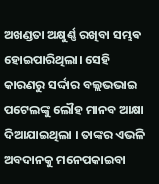ଅଖଣ୍ଡତା ଅକ୍ଷୁର୍ଣ୍ଣ ରଖିବା ସମ୍ଭଵ ହୋଇପାରିଥିଲା। ସେହି କାରଣରୁ ସର୍ଦ୍ଦାର ବଲ୍ଲଭଭାଇ ପଟେଲଙ୍କୁ ଲୌହ ମାନବ ଆକ୍ଷା ଦିଆଯାଇଥିଲା । ତାଙ୍କର ଏଭଳି ଅବଦାନକୁ ମନେପକାଇବା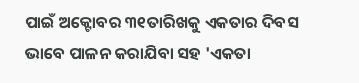ପାଇଁ ଅକ୍ଟୋବର ୩୧ତାରିଖକୁ ଏକତାର ଦିବସ ଭାବେ ପାଳନ କରାଯିବା ସହ 'ଏକତା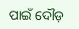ପାଇଁ ଦୌଡ଼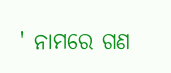' ନାମରେ ଗଣ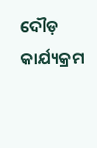ଦୌଡ଼ କାର୍ଯ୍ୟକ୍ରମ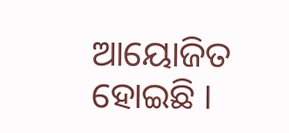ଆୟୋଜିତ ହୋଇଛି ।